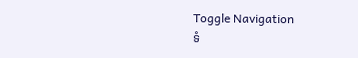Toggle Navigation
ទំ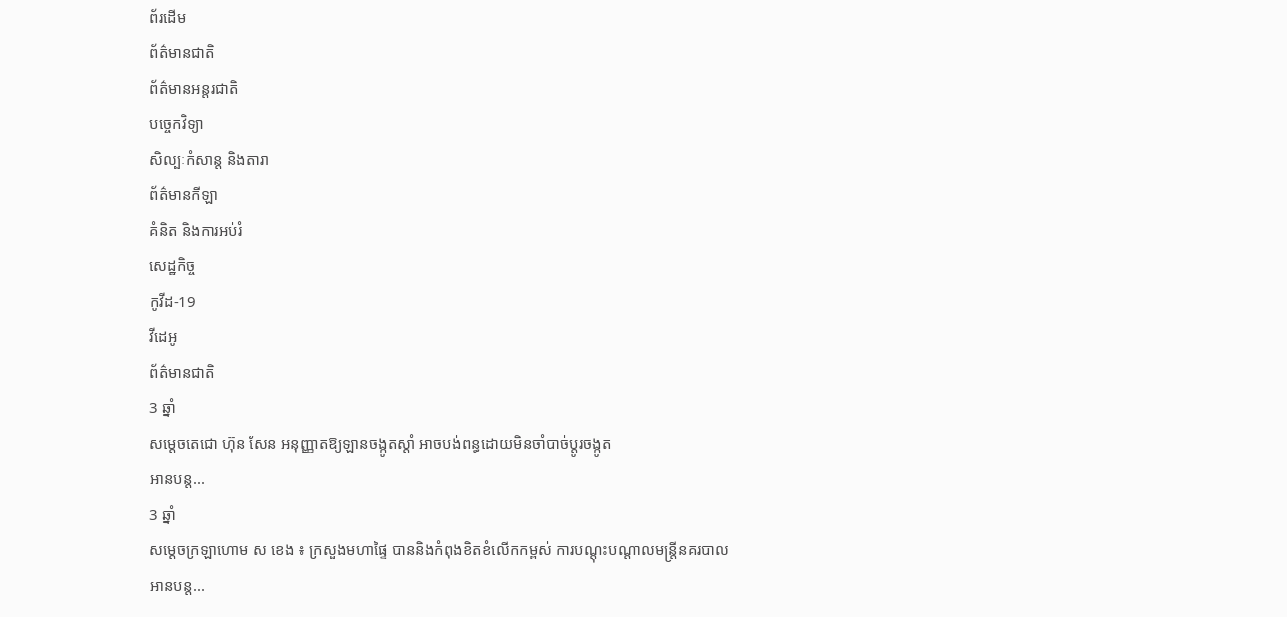ព័រដើម
ព័ត៌មានជាតិ
ព័ត៌មានអន្តរជាតិ
បច្ចេកវិទ្យា
សិល្បៈកំសាន្ត និងតារា
ព័ត៌មានកីឡា
គំនិត និងការអប់រំ
សេដ្ឋកិច្ច
កូវីដ-19
វីដេអូ
ព័ត៌មានជាតិ
3 ឆ្នាំ
សម្ដេចតេជោ ហ៊ុន សែន អនុញ្ញាតឱ្យឡានចង្កូតស្ដាំ អាចបង់ពន្ធដោយមិនចាំបាច់ប្ដូរចង្កូត
អានបន្ត...
3 ឆ្នាំ
សម្ដេចក្រឡាហោម ស ខេង ៖ ក្រសួងមហាផ្ទៃ បាននិងកំពុងខិតខំលើកកម្ពស់ ការបណ្ដុះបណ្ដាលមន្ត្រីនគរបាល
អានបន្ត...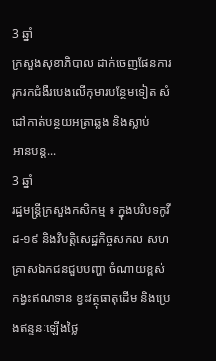3 ឆ្នាំ
ក្រសួងសុខាភិបាល ដាក់ចេញផែនការរុករកជំងឺរបេងលើកុមារបន្ថែមទៀត សំដៅកាត់បន្ថយអត្រាឆ្លង និងស្លាប់
អានបន្ត...
3 ឆ្នាំ
រដ្ឋមន្ដ្រីក្រសួងកសិកម្ម ៖ ក្នុងបរិបទកូវីដ-១៩ និងវិបត្តិសេដ្ឋកិច្ចសកល សហគ្រាសឯកជនជួបបញ្ហា ចំណាយខ្ពស់ កង្វះឥណទាន ខ្វះវត្ថុធាតុដើម និងប្រេងឥន្ទនៈឡើងថ្លៃ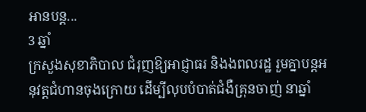អានបន្ត...
3 ឆ្នាំ
ក្រសួងសុខាភិបាល ជំរុញឱ្យអាជ្ញាធរ និងងពលរដ្ឋ រួមគ្នាបន្តអនុវត្តជំហានចុងក្រោយ ដើម្បីលុបបំបាត់ជំងឺគ្រុនចាញ់ នាឆ្នាំ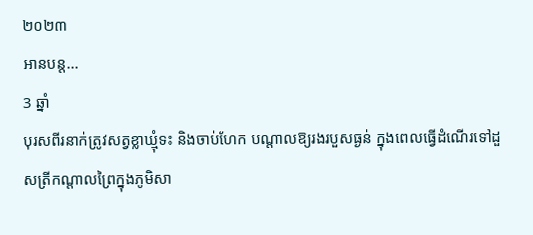២០២៣
អានបន្ត...
3 ឆ្នាំ
បុរសពីរនាក់ត្រូវសត្វខ្លាឃ្មុំទះ និងចាប់ហែក បណ្តាលឱ្យរងរបួសធ្ងន់ ក្នុងពេលធ្វើដំណើរទៅដួសត្រីកណ្តាលព្រៃក្នុងភូមិសា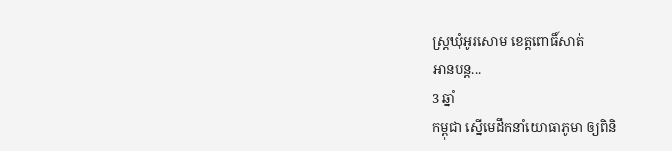ស្ត្រឃុំអូរសោម ខេត្តពោធិ៍សាត់
អានបន្ត...
3 ឆ្នាំ
កម្ពុជា ស្នើមេដឹកនាំយោធាភូមា ឲ្យពិនិ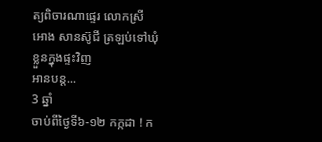ត្យពិចារណាផ្ទេរ លោកស្រី អោង សានស៊ូជី ត្រឡប់ទៅឃុំខ្លួនក្នុងផ្ទះវិញ
អានបន្ត...
3 ឆ្នាំ
ចាប់ពីថ្ងៃទី៦-១២ កក្កដា ! ក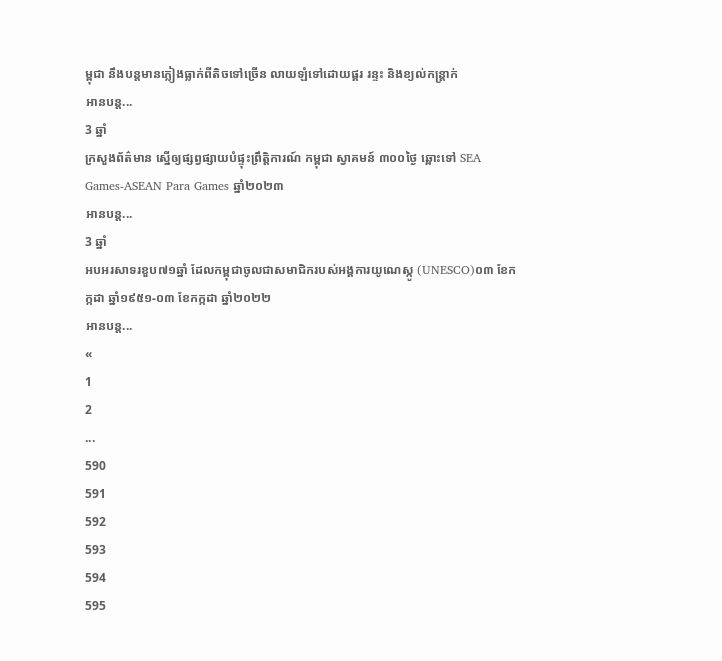ម្ពុជា នឹងបន្តមានភ្លៀងធ្លាក់ពីតិចទៅច្រើន លាយឡំទៅដោយផ្គរ រន្ទះ និងខ្យល់កន្ត្រាក់
អានបន្ត...
3 ឆ្នាំ
ក្រសួងព័ត៌មាន ស្នើឲ្យផ្សព្វផ្សាយបំផ្ទុះព្រឹត្តិការណ៍ កម្ពុជា ស្វាគមន៍ ៣០០ថ្ងៃ ឆ្ពោះទៅ SEA Games-ASEAN Para Games ឆ្នាំ២០២៣
អានបន្ត...
3 ឆ្នាំ
អបអរសាទរខួប៧១ឆ្នាំ ដែលកម្ពុជាចូលជាសមាជិករបស់អង្គការយូណេស្កូ (UNESCO)០៣ ខែកក្កដា ឆ្នាំ១៩៥១-០៣ ខែកក្កដា ឆ្នាំ២០២២
អានបន្ត...
«
1
2
...
590
591
592
593
594
595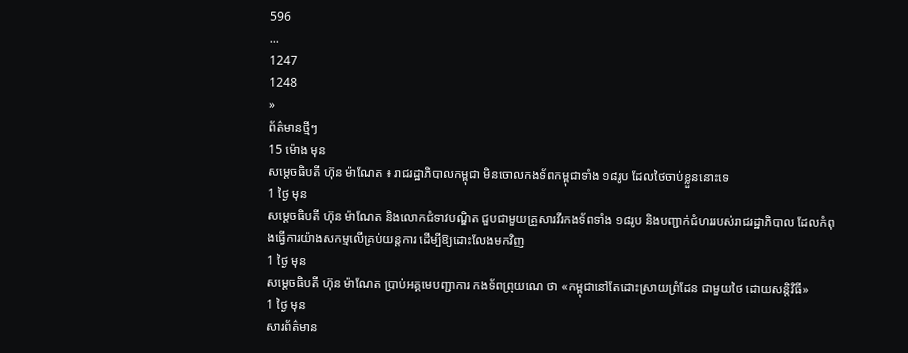596
...
1247
1248
»
ព័ត៌មានថ្មីៗ
15 ម៉ោង មុន
សម្ដេចធិបតី ហ៊ុន ម៉ាណែត ៖ រាជរដ្ឋាភិបាលកម្ពុជា មិនចោលកងទ័ពកម្ពុជាទាំង ១៨រូប ដែលថៃចាប់ខ្លួននោះទេ
1 ថ្ងៃ មុន
សម្ដេចធិបតី ហ៊ុន ម៉ាណែត និងលោកជំទាវបណ្ឌិត ជួបជាមួយគ្រួសារវីរកងទ័ពទាំង ១៨រូប និងបញ្ជាក់ជំហររបស់រាជរដ្ឋាភិបាល ដែលកំពុងធ្វើការយ៉ាងសកម្មលើគ្រប់យន្តការ ដើម្បីឱ្យដោះលែងមកវិញ
1 ថ្ងៃ មុន
សម្តេចធិបតី ហ៊ុន ម៉ាណែត ប្រាប់អគ្គមេបញ្ជាការ កងទ័ពព្រុយណេ ថា «កម្ពុជានៅតែដោះស្រាយព្រំដែន ជាមួយថៃ ដោយសន្តិវិធី»
1 ថ្ងៃ មុន
សារព័ត៌មាន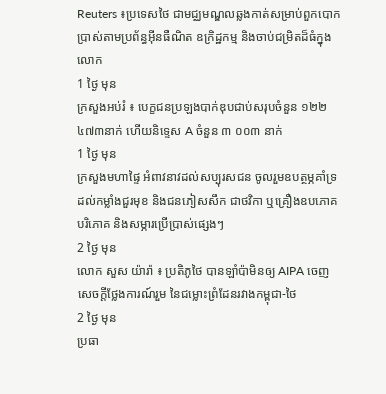Reuters ៖ប្រទេសថៃ ជាមជ្ឈមណ្ឌលឆ្លងកាត់សម្រាប់ពួកបោកប្រាស់តាមប្រព័ន្ធអ៊ីនធឺណិត ឧក្រិដ្ឋកម្ម និងចាប់ជម្រិតដ៏ធំក្នុងលោក
1 ថ្ងៃ មុន
ក្រសួងអប់រំ ៖ បេក្ខជនប្រឡងបាក់ឌុបជាប់សរុបចំនួន ១២២ ៤៧៣នាក់ ហើយនិទ្ទេស A ចំនួន ៣ ០០៣ នាក់
1 ថ្ងៃ មុន
ក្រសួងមហាផ្ទៃ អំពាវនាវដល់សប្បុរសជន ចូលរួមឧបត្ថម្ភគាំទ្រដល់កម្លាំងជួរមុខ និងជនភៀសសឹក ជាថវិកា ឬគ្រឿងឧបភោគបរិភោគ និងសម្ភារប្រើប្រាស់ផ្សេងៗ
2 ថ្ងៃ មុន
លោក សួស យ៉ារ៉ា ៖ ប្រតិភូថៃ បានឡាំប៉ាមិនឲ្យ AIPA ចេញសេចក្តីថ្លែងការណ៍រួម នៃជម្លោះព្រំដែនរវាងកម្ពុជា-ថៃ
2 ថ្ងៃ មុន
ប្រធា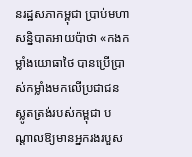នរដ្ឋសភាកម្ពុជា ប្រាប់មហាសន្និបាតអាយប៉ាថា «កងកម្លាំងយោធាថៃ បានប្រើប្រាស់កម្លាំងមកលើប្រជាជនស្លូតត្រង់របស់កម្ពុជា បណ្តាលឱ្យមានអ្នករងរបួស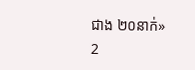ជាង ២០នាក់»
2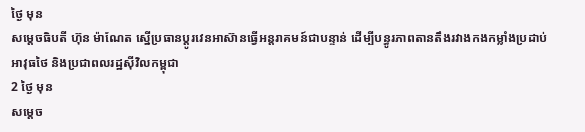ថ្ងៃ មុន
សម្ដេចធិបតី ហ៊ុន ម៉ាណែត ស្នើប្រធានប្តូរវេនអាស៊ានធ្វើអន្តរាគមន៍ជាបន្ទាន់ ដើម្បីបន្ធូរភាពតានតឹងរវាងកងកម្លាំងប្រដាប់អាវុធថៃ និងប្រជាពលរដ្ឋស៊ីវិលកម្ពុជា
2 ថ្ងៃ មុន
សម្តេច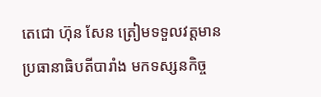តេជោ ហ៊ុន សែន ត្រៀមទទួលវត្តមាន ប្រធានាធិបតីបារាំង មកទស្សនកិច្ច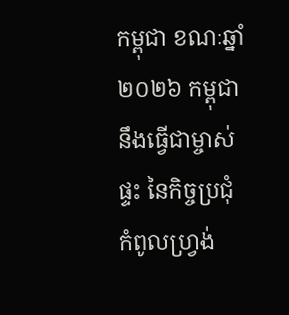កម្ពុជា ខណៈឆ្នាំ២០២៦ កម្ពុជា នឹងធ្វើជាម្ចាស់ផ្ទះ នៃកិច្ចប្រជុំកំពូលហ្រ្វង់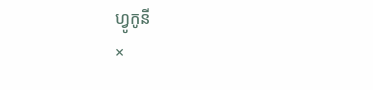ហ្វូកូនី
×